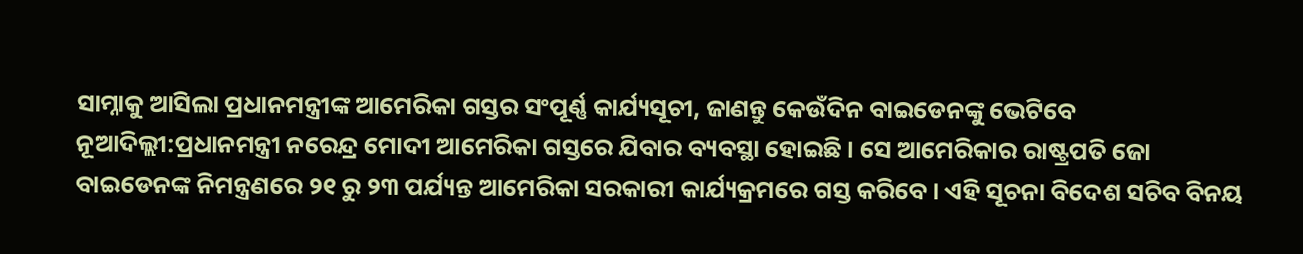ସାମ୍ନାକୁ ଆସିଲା ପ୍ରଧାନମନ୍ତ୍ରୀଙ୍କ ଆମେରିକା ଗସ୍ତର ସଂପୂର୍ଣ୍ଣ କାର୍ଯ୍ୟସୂଚୀ, ଜାଣନ୍ତୁ କେଉଁଦିନ ବାଇଡେନଙ୍କୁ ଭେଟିବେ
ନୂଆଦିଲ୍ଲୀ:ପ୍ରଧାନମନ୍ତ୍ରୀ ନରେନ୍ଦ୍ର ମୋଦୀ ଆମେରିକା ଗସ୍ତରେ ଯିବାର ବ୍ୟବସ୍ଥା ହୋଇଛି । ସେ ଆମେରିକାର ରାଷ୍ଟ୍ରପତି ଜୋ ବାଇଡେନଙ୍କ ନିମନ୍ତ୍ରଣରେ ୨୧ ରୁ ୨୩ ପର୍ଯ୍ୟନ୍ତ ଆମେରିକା ସରକାରୀ କାର୍ଯ୍ୟକ୍ରମରେ ଗସ୍ତ କରିବେ । ଏହି ସୂଚନା ବିଦେଶ ସଚିବ ବିନୟ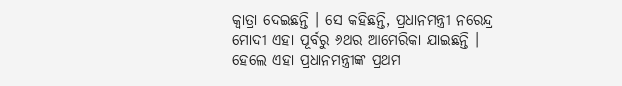କ୍ୱାତ୍ରା ଦେଇଛନ୍ତି । ସେ କହିଛନ୍ତି, ପ୍ରଧାନମନ୍ତ୍ରୀ ନରେନ୍ଦ୍ର ମୋଦୀ ଏହା ପୂର୍ବରୁ ୬ଥର ଆମେରିକା ଯାଇଛନ୍ତି । ହେଲେ ଏହା ପ୍ରଧାନମନ୍ତ୍ରୀଙ୍କ ପ୍ରଥମ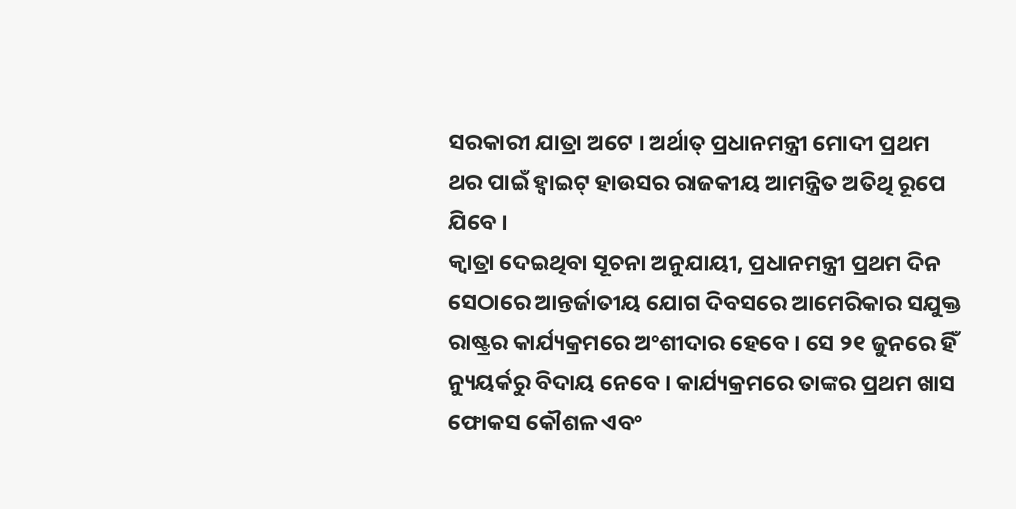ସରକାରୀ ଯାତ୍ରା ଅଟେ । ଅର୍ଥାତ୍ ପ୍ରଧାନମନ୍ତ୍ରୀ ମୋଦୀ ପ୍ରଥମ ଥର ପାଇଁ ହ୍ୱାଇଟ୍ ହାଉସର ରାଜକୀୟ ଆମନ୍ତ୍ରିତ ଅତିଥି ରୂପେ ଯିବେ ।
କ୍ୱାତ୍ରା ଦେଇଥିବା ସୂଚନା ଅନୁଯାୟୀ, ପ୍ରଧାନମନ୍ତ୍ରୀ ପ୍ରଥମ ଦିନ ସେଠାରେ ଆନ୍ତର୍ଜାତୀୟ ଯୋଗ ଦିବସରେ ଆମେରିକାର ସଯୁକ୍ତ ରାଷ୍ଟ୍ରର କାର୍ଯ୍ୟକ୍ରମରେ ଅଂଶୀଦାର ହେବେ । ସେ ୨୧ ଜୁନରେ ହିଁ ନ୍ୟୁୟର୍କରୁ ବିଦାୟ ନେବେ । କାର୍ଯ୍ୟକ୍ରମରେ ତାଙ୍କର ପ୍ରଥମ ଖାସ ଫୋକସ କୌଶଳ ଏବଂ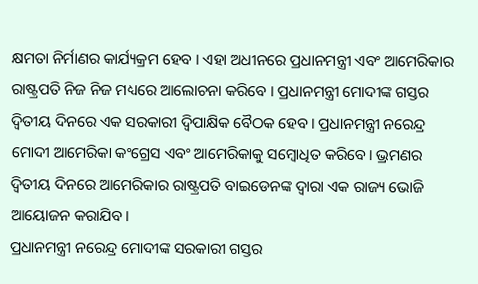କ୍ଷମତା ନିର୍ମାଣର କାର୍ଯ୍ୟକ୍ରମ ହେବ । ଏହା ଅଧୀନରେ ପ୍ରଧାନମନ୍ତ୍ରୀ ଏବଂ ଆମେରିକାର ରାଷ୍ଟ୍ରପତି ନିଜ ନିଜ ମଧ୍ୟରେ ଆଲୋଚନା କରିବେ । ପ୍ରଧାନମନ୍ତ୍ରୀ ମୋଦୀଙ୍କ ଗସ୍ତର ଦ୍ୱିତୀୟ ଦିନରେ ଏକ ସରକାରୀ ଦ୍ୱିପାକ୍ଷିକ ବୈଠକ ହେବ। ପ୍ରଧାନମନ୍ତ୍ରୀ ନରେନ୍ଦ୍ର ମୋଦୀ ଆମେରିକା କଂଗ୍ରେସ ଏବଂ ଆମେରିକାକୁ ସମ୍ବୋଧିତ କରିବେ। ଭ୍ରମଣର ଦ୍ୱିତୀୟ ଦିନରେ ଆମେରିକାର ରାଷ୍ଟ୍ରପତି ବାଇଡେନଙ୍କ ଦ୍ୱାରା ଏକ ରାଜ୍ୟ ଭୋଜି ଆୟୋଜନ କରାଯିବ।
ପ୍ରଧାନମନ୍ତ୍ରୀ ନରେନ୍ଦ୍ର ମୋଦୀଙ୍କ ସରକାରୀ ଗସ୍ତର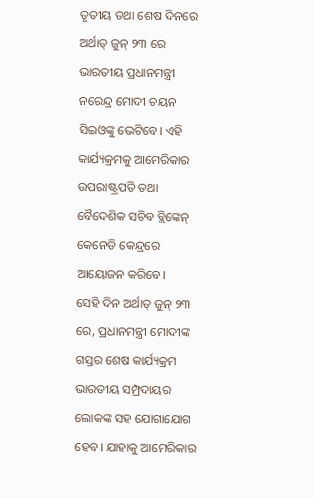ତୃତୀୟ ତଥା ଶେଷ ଦିନରେ ଅର୍ଥାତ୍ ଜୁନ୍ ୨୩ ରେ ଭାରତୀୟ ପ୍ରଧାନମନ୍ତ୍ରୀ ନରେନ୍ଦ୍ର ମୋଦୀ ଚୟନ ସିଇଓଙ୍କୁ ଭେଟିବେ। ଏହି କାର୍ଯ୍ୟକ୍ରମକୁ ଆମେରିକାର ଉପରାଷ୍ଟ୍ରପତି ତଥା ବୈଦେଶିକ ସଚିବ ବ୍ଲିଙ୍କେନ୍ କେନେଡି କେନ୍ଦ୍ରରେ ଆୟୋଜନ କରିବେ।
ସେହି ଦିନ ଅର୍ଥାତ୍ ଜୁନ୍ ୨୩ ରେ, ପ୍ରଧାନମନ୍ତ୍ରୀ ମୋଦୀଙ୍କ ଗସ୍ତର ଶେଷ କାର୍ଯ୍ୟକ୍ରମ ଭାରତୀୟ ସମ୍ପ୍ରଦାୟର ଲୋକଙ୍କ ସହ ଯୋଗାଯୋଗ ହେବ। ଯାହାକୁ ଆମେରିକାର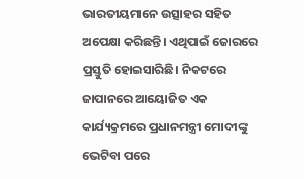ଭାରତୀୟମାନେ ଉତ୍ସାହର ସହିତ ଅପେକ୍ଷା କରିଛନ୍ତି। ଏଥିପାଇଁ ଜୋରରେ ପ୍ରସ୍ତୁତି ହୋଇସାରିଛି। ନିକଟରେ ଜାପାନରେ ଆୟୋଜିତ ଏକ କାର୍ଯ୍ୟକ୍ରମରେ ପ୍ରଧାନମନ୍ତ୍ରୀ ମୋଦୀଙ୍କୁ ଭେଟିବା ପରେ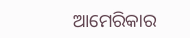ଆମେରିକାର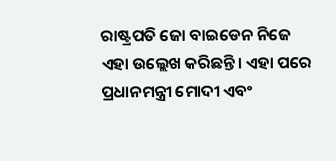ରାଷ୍ଟ୍ରପତି ଜୋ ବାଇଡେନ ନିଜେ ଏହା ଉଲ୍ଲେଖ କରିଛନ୍ତି। ଏହା ପରେ ପ୍ରଧାନମନ୍ତ୍ରୀ ମୋଦୀ ଏବଂ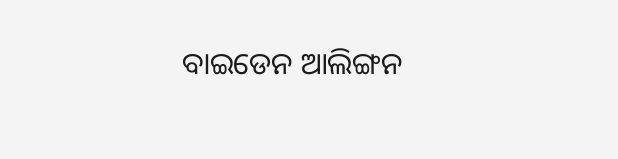ବାଇଡେନ ଆଲିଙ୍ଗନ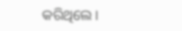କରିଥିଲେ।